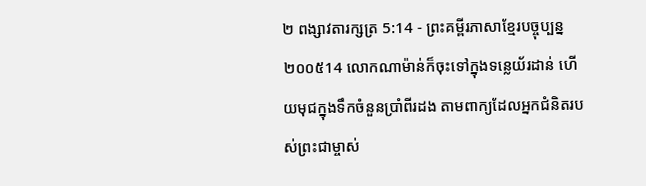២ ពង្សាវតារក្សត្រ 5:14 - ព្រះគម្ពីរភាសាខ្មែរបច្ចុប្បន្ន ២០០៥14 លោកណាម៉ាន់ក៏ចុះទៅក្នុងទន្លេយ័រដាន់ ហើយមុជក្នុងទឹកចំនួនប្រាំពីរដង តាមពាក្យដែលអ្នកជំនិតរបស់ព្រះជាម្ចាស់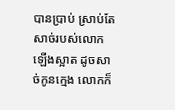បានប្រាប់ ស្រាប់តែសាច់របស់លោកឡើងស្អាត ដូចសាច់កូនក្មេង លោកក៏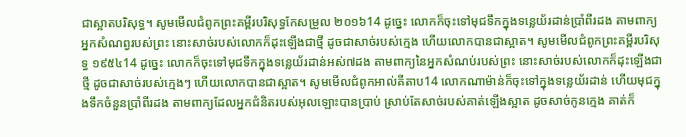ជាស្អាតបរិសុទ្ធ។ សូមមើលជំពូកព្រះគម្ពីរបរិសុទ្ធកែសម្រួល ២០១៦14 ដូច្នេះ លោកក៏ចុះទៅមុជទឹកក្នុងទន្លេយ័រដាន់ប្រាំពីរដង តាមពាក្យអ្នកសំណព្វរបស់ព្រះ នោះសាច់របស់លោកក៏ដុះឡើងជាថ្មី ដូចជាសាច់របស់ក្មេង ហើយលោកបានជាស្អាត។ សូមមើលជំពូកព្រះគម្ពីរបរិសុទ្ធ ១៩៥៤14 ដូច្នេះ លោកក៏ចុះទៅមុជទឹកក្នុងទន្លេយ័រដាន់អស់៧ដង តាមពាក្យនៃអ្នកសំណប់របស់ព្រះ នោះសាច់របស់លោកក៏ដុះឡើងជាថ្មី ដូចជាសាច់របស់ក្មេងៗ ហើយលោកបានជាស្អាត។ សូមមើលជំពូកអាល់គីតាប14 លោកណាម៉ាន់ក៏ចុះទៅក្នុងទន្លេយ័រដាន់ ហើយមុជក្នុងទឹកចំនួនប្រាំពីរដង តាមពាក្យដែលអ្នកជំនិតរបស់អុលឡោះបានប្រាប់ ស្រាប់តែសាច់របស់គាត់ឡើងស្អាត ដូចសាច់កូនក្មេង គាត់ក៏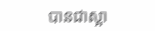បានជាស្អា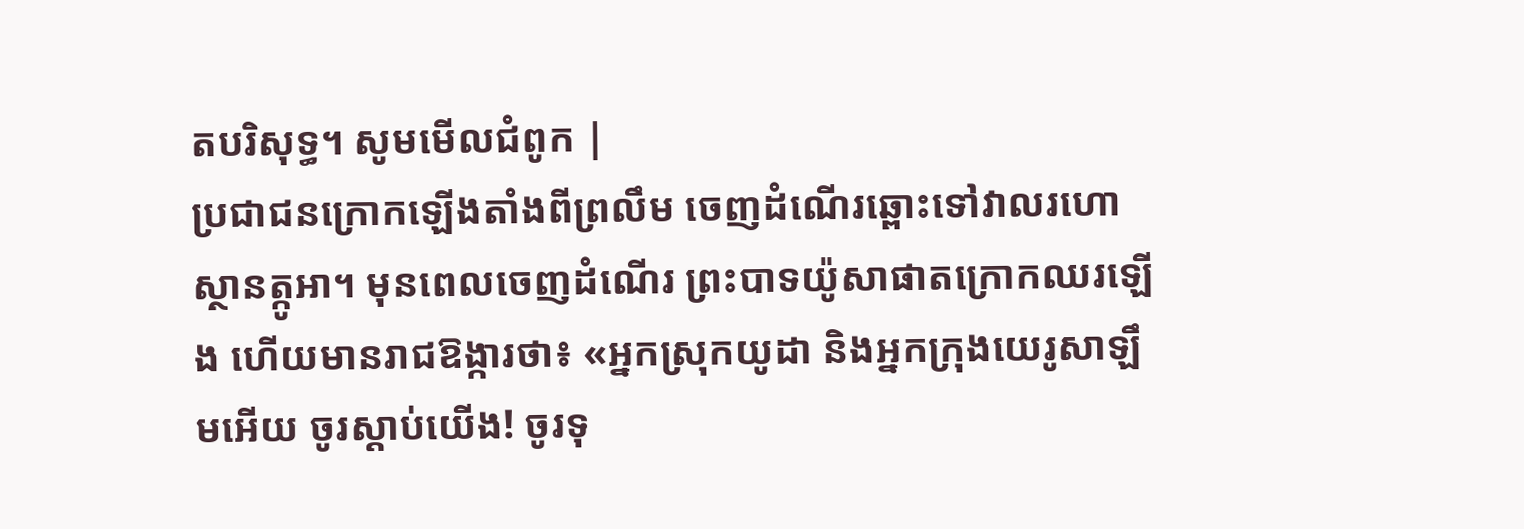តបរិសុទ្ធ។ សូមមើលជំពូក |
ប្រជាជនក្រោកឡើងតាំងពីព្រលឹម ចេញដំណើរឆ្ពោះទៅវាលរហោស្ថានត្កូអា។ មុនពេលចេញដំណើរ ព្រះបាទយ៉ូសាផាតក្រោកឈរឡើង ហើយមានរាជឱង្ការថា៖ «អ្នកស្រុកយូដា និងអ្នកក្រុងយេរូសាឡឹមអើយ ចូរស្ដាប់យើង! ចូរទុ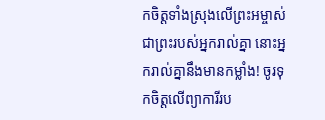កចិត្តទាំងស្រុងលើព្រះអម្ចាស់ ជាព្រះរបស់អ្នករាល់គ្នា នោះអ្នករាល់គ្នានឹងមានកម្លាំង! ចូរទុកចិត្តលើព្យាការីរប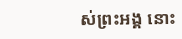ស់ព្រះអង្គ នោះ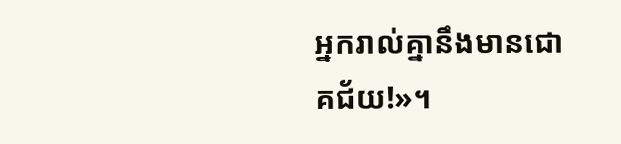អ្នករាល់គ្នានឹងមានជោគជ័យ!»។